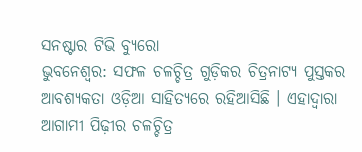ସନଷ୍ଟାର ଟିଭି ବ୍ୟୁରୋ
ଭୁବନେଶ୍ଵର: ସଫଳ ଚଳଚ୍ଚିତ୍ର ଗୁଡ଼ିକର ଚିତ୍ରନାଟ୍ୟ ପୁସ୍ତକର ଆବଶ୍ୟକତା ଓଡ଼ିଆ ସାହିତ୍ୟରେ ରହିଆସିଛି । ଏହାଦ୍ବାରା ଆଗାମୀ ପିଢ଼ୀର ଚଳଚ୍ଚିତ୍ର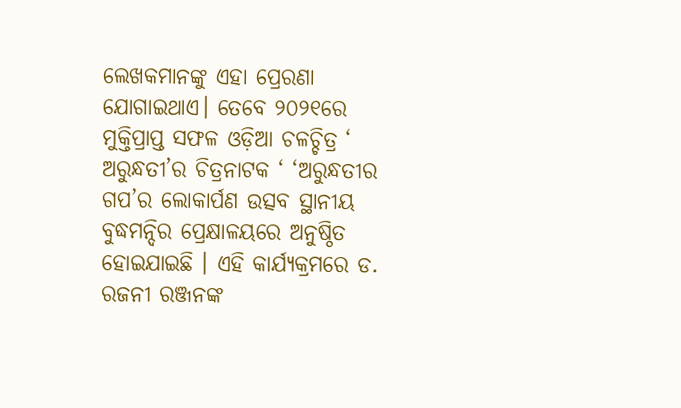ଲେଖକମାନଙ୍କୁ ଏହା ପ୍ରେରଣା ଯୋଗାଇଥାଏ। ତେବେ ୨୦୨୧ରେ ମୁକ୍ତିପ୍ରାପ୍ତ ସଫଳ ଓଡ଼ିଆ ଚଳଚ୍ଚିତ୍ର ‘ ଅରୁନ୍ଧତୀ’ର ଚିତ୍ରନାଟକ ‘ ‘ଅରୁନ୍ଧତୀର ଗପ’ର ଲୋକାର୍ପଣ ଉତ୍ସବ ସ୍ଥାନୀୟ ବୁଦ୍ଧମନ୍ଦିର ପ୍ରେକ୍ଷାଳୟରେ ଅନୁଷ୍ଠିତ ହୋଇଯାଇଛି । ଏହି କାର୍ଯ୍ୟକ୍ରମରେ ଡ. ରଜନୀ ରଞ୍ଜନଙ୍କ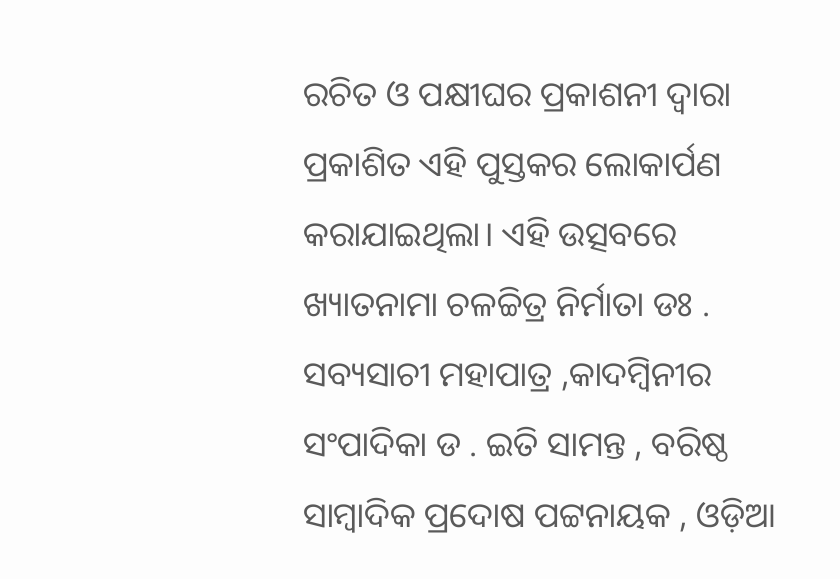ରଚିତ ଓ ପକ୍ଷୀଘର ପ୍ରକାଶନୀ ଦ୍ବାରା ପ୍ରକାଶିତ ଏହି ପୁସ୍ତକର ଲୋକାର୍ପଣ କରାଯାଇଥିଲା। ଏହି ଉତ୍ସବରେ ଖ୍ୟାତନାମା ଚଳଚ୍ଚିତ୍ର ନିର୍ମାତା ଡଃ . ସବ୍ୟସାଚୀ ମହାପାତ୍ର ,କାଦମ୍ବିନୀର ସଂପାଦିକା ଡ . ଇତି ସାମନ୍ତ , ବରିଷ୍ଠ ସାମ୍ବାଦିକ ପ୍ରଦୋଷ ପଟ୍ଟନାୟକ , ଓଡ଼ିଆ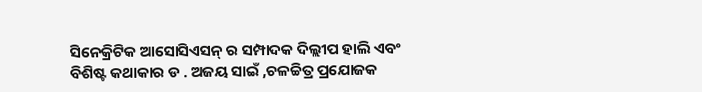ସିନେକ୍ରିଟିକ ଆସୋସିଏସନ୍ ର ସମ୍ପାଦକ ଦିଲ୍ଲୀପ ହାଲି ଏବଂ ବିଶିଷ୍ଟ କଥାକାର ଡ . ଅଜୟ ସାଇଁ ,ଚଳଚ୍ଚିତ୍ର ପ୍ରଯୋଜକ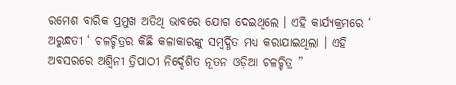ରମେଶ ବାରିକ ପ୍ରମୁଖ ଅତିଥି ଭାବରେ ଯୋଗ ଦେଇଥିଲେ । ଏହି କାର୍ଯ୍ୟକ୍ରମରେ ‘ ଅରୁନ୍ଧତୀ ‘ ଚଳଚ୍ଚିତ୍ରର କିଛି କଳାକାରଙ୍କୁ ସମ୍ବର୍ଦ୍ଧିତ ମଧ୍ୟ କରାଯାଇଥିଲା । ଏହି ଅବସରରେ ଅଶ୍ବିନୀ ତ୍ରିପାଠୀ ନିର୍ଦ୍ଦେଶିତ ନୂତନ ଓଡ଼ିଆ ଚଳଚ୍ଚିତ୍ର ”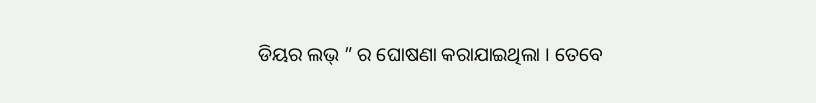ଡିୟର ଲଭ୍ ” ର ଘୋଷଣା କରାଯାଇଥିଲା । ତେବେ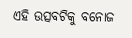ଏହି ଉତ୍ସବଟିକୁ ବନୋଜ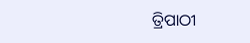ତ୍ରିପାଠୀ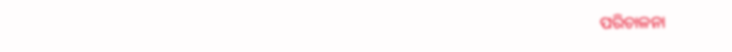ପରିଚାଳନା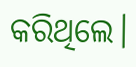କରିଥିଲେ।